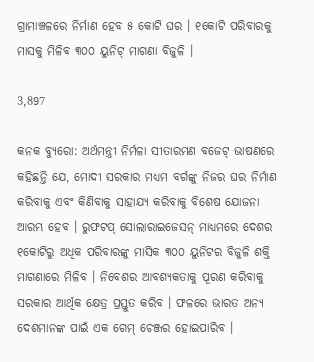ଗ୍ରାମାଞ୍ଚଳରେ ନିର୍ମାଣ ହେବ ୫ କୋଟି ଘର । ୧କୋଟି ପରିବାରକୁ ମାସକୁ ମିଳିବ ୩୦୦ ୟୁନିଟ୍ ମାଗଣା ବିଜୁଳି ।

3,897

କନକ ବ୍ୟୁରୋ: ଅର୍ଥମନ୍ତ୍ରୀ ନିର୍ମଳା ସୀତାରମଣ ବଜେଟ୍ ଭାଷଣରେ କହିଛନ୍ତି ଯେ, ମୋଦୀ ସରକାର ମଧ୍ୟମ ବର୍ଗଙ୍କୁ ନିଜର ଘର ନିର୍ମାଣ କରିବାକୁ ଏବଂ କିଣିବାକୁ ସାହାଯ୍ୟ କରିବାକୁ ବିଶେଷ ଯୋଜନା ଆରମ୍ଭ ହେବ । ରୁଫଟପ୍ ସୋଲାରାଇଜେସନ୍ ମାଧ୍ୟମରେ ଦେଶର ୧କୋଟିରୁ ଅଧିକ ପରିବାରଙ୍କୁ ମାସିକ ୩୦୦ ୟୁନିଟର ବିଜୁଳି ଶକ୍ତି ମାଗଣାରେ ମିଳିବ । ନିବେଶର ଆବଶ୍ୟକତାକୁ ପୂରଣ କରିବାକୁ ସରକାର ଆର୍ଥିକ କ୍ଷେତ୍ର ପ୍ରସ୍ତୁତ କରିବ । ଫଳରେ ଭାରତ ଅନ୍ୟ ଦେଶମାନଙ୍କ ପାଇଁ ଏକ ଗେମ୍ ଚେଞ୍ଜର ହୋଇପାରିବ ।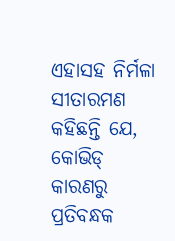ଏହାସହ ନିର୍ମଳା ସୀତାରମଣ କହିଛନ୍ତି ଯେ, କୋଭିଡ୍ କାରଣରୁ ପ୍ରତିବନ୍ଧକ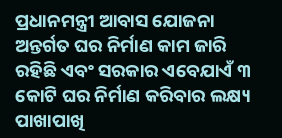ପ୍ରଧାନମନ୍ତ୍ରୀ ଆବାସ ଯୋଜନା ଅନ୍ତର୍ଗତ ଘର ନିର୍ମାଣ କାମ ଜାରି ରହିଛି ଏବଂ ସରକାର ଏବେଯାଏଁ ୩ କୋଟି ଘର ନିର୍ମାଣ କରିବାର ଲକ୍ଷ୍ୟ ପାଖାପାଖି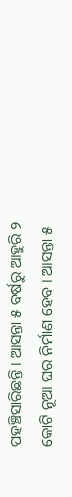ପହଞ୍ଚିସାରିଛନ୍ତି । ଆସନ୍ତା ୫ ବର୍ଷରୁ ଆହୁରି ୨ କୋଟି ନୂଆ ଘର ନିର୍ମାଣ ହେବ । ଆସନ୍ତା ୫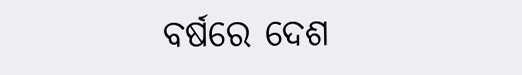ବର୍ଷରେ ଦେଶ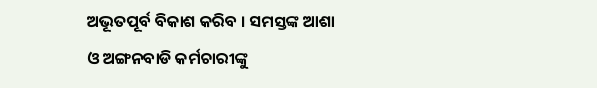ଅଭୂତପୂର୍ବ ବିକାଶ କରିବ । ସମସ୍ତଙ୍କ ଆଶା ଓ ଅଙ୍ଗନବାଡି କର୍ମଚାରୀଙ୍କୁ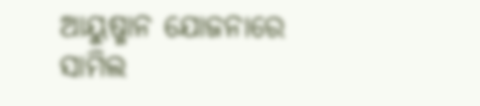ଆୟୁଷ୍ମାନ ଯୋଜନାରେ ସାମିଲ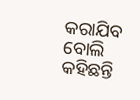କରାଯିବ ବୋଲି କହିଛନ୍ତି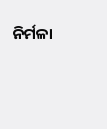ନିର୍ମଳା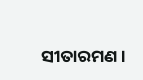ସୀତାରମଣ ।